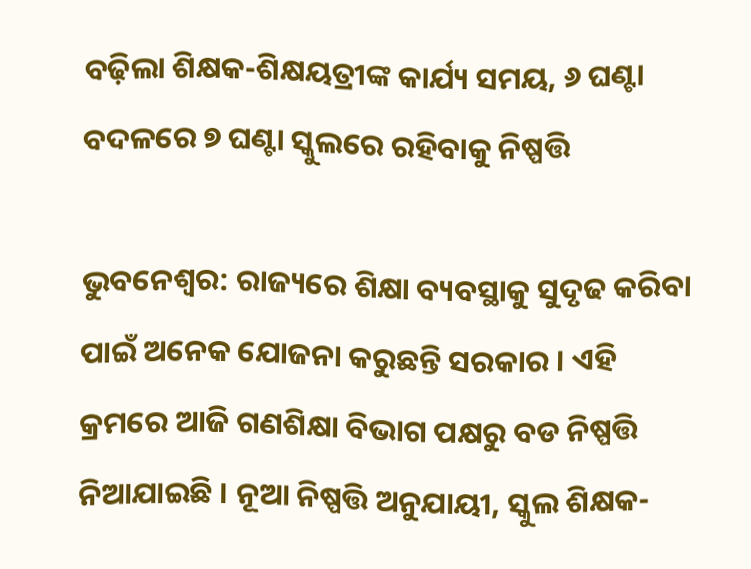ବଢ଼ିଲା ଶିକ୍ଷକ-ଶିକ୍ଷୟତ୍ରୀଙ୍କ କାର୍ଯ୍ୟ ସମୟ, ୬ ଘଣ୍ଟା ବଦଳରେ ୭ ଘଣ୍ଟା ସ୍କୁଲରେ ରହିବାକୁ ନିଷ୍ପତ୍ତି

ଭୁବନେଶ୍ୱର: ରାଜ୍ୟରେ ଶିକ୍ଷା ବ୍ୟବସ୍ଥାକୁ ସୁଦୃଢ କରିବା ପାଇଁ ଅନେକ ଯୋଜନା କରୁଛନ୍ତି ସରକାର । ଏହି କ୍ରମରେ ଆଜି ଗଣଶିକ୍ଷା ବିଭାଗ ପକ୍ଷରୁ ବଡ ନିଷ୍ପତ୍ତି ନିଆଯାଇଛି । ନୂଆ ନିଷ୍ପତ୍ତି ଅନୁଯାୟୀ, ସ୍କୁଲ ଶିକ୍ଷକ-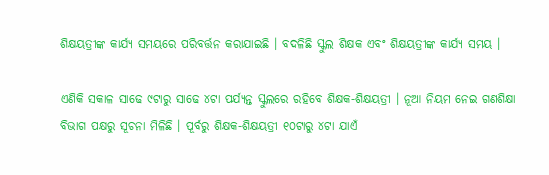ଶିକ୍ଷୟତ୍ରୀଙ୍କ କାର୍ଯ୍ୟ ସମୟରେ ପରିବର୍ତ୍ତନ କରାଯାଇଛି । ବଦଳିଛି ସ୍କୁଲ ଶିକ୍ଷକ ଏବଂ ଶିକ୍ଷୟତ୍ରୀଙ୍କ କାର୍ଯ୍ୟ ସମୟ ।

ଏଣିକି ସକାଳ ସାଢେ ୯ଟାରୁ ସାଢେ ୪ଟା ପର୍ଯ୍ୟନ୍ତ ସ୍କୁଲରେ ରହିବେ ଶିକ୍ଷକ-ଶିକ୍ଷୟତ୍ରୀ । ନୂଆ ନିୟମ ନେଇ ଗଣଶିକ୍ଷା ବିଭାଗ ପକ୍ଷରୁ ସୂଚନା ମିଳିଛି । ପୂର୍ବରୁ ଶିକ୍ଷକ-ଶିକ୍ଷୟତ୍ରୀ ୧୦ଟାରୁ ୪ଟା ଯାଏଁ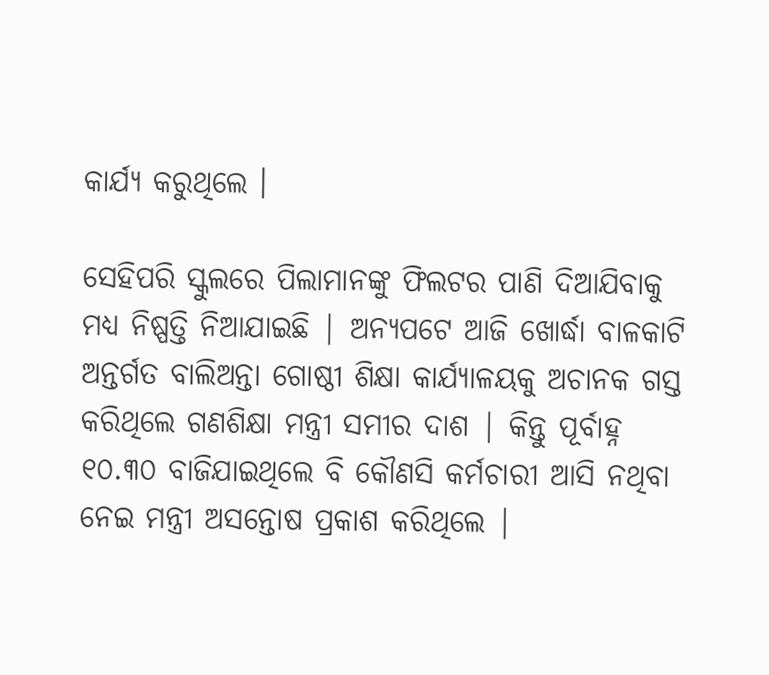କାର୍ଯ୍ୟ କରୁଥିଲେ ।

ସେହିପରି ସ୍କୁଲରେ ପିଲାମାନଙ୍କୁ ଫିଲଟର ପାଣି ଦିଆଯିବାକୁ ମଧ୍ୟ ନିଷ୍ପତ୍ତି ନିଆଯାଇଛି | ଅନ୍ୟପଟେ ଆଜି ଖୋର୍ଦ୍ଧା ବାଳକାଟି ଅନ୍ତର୍ଗତ ବାଲିଅନ୍ତା ଗୋଷ୍ଠୀ ଶିକ୍ଷା କାର୍ଯ୍ୟାଳୟକୁ ଅଚାନକ ଗସ୍ତ କରିଥିଲେ ଗଣଶିକ୍ଷା ମନ୍ତ୍ରୀ ସମୀର ଦାଶ | କିନ୍ତୁ ପୂର୍ବାହ୍ନ ୧୦.୩୦ ବାଜିଯାଇଥିଲେ ବି କୌଣସି କର୍ମଚାରୀ ଆସି ନଥିବା ନେଇ ମନ୍ତ୍ରୀ ଅସନ୍ତୋଷ ପ୍ରକାଶ କରିଥିଲେ |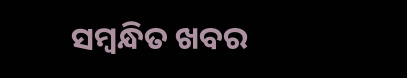ସମ୍ବନ୍ଧିତ ଖବର